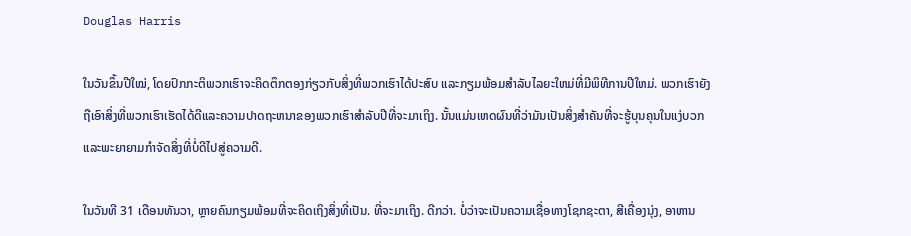Douglas Harris

ໃນວັນຂຶ້ນປີໃໝ່, ໂດຍປົກກະຕິພວກເຮົາຈະຄິດຕຶກຕອງກ່ຽວກັບສິ່ງທີ່ພວກເຮົາໄດ້ປະສົບ ແລະກຽມພ້ອມສໍາລັບໄລຍະໃຫມ່ທີ່ມີພິທີການປີໃຫມ່. ພວກເຮົາຍັງຖືເອົາສິ່ງທີ່ພວກເຮົາເຮັດໄດ້ດີແລະຄວາມປາດຖະຫນາຂອງພວກເຮົາສໍາລັບປີທີ່ຈະມາເຖິງ. ນັ້ນແມ່ນເຫດຜົນທີ່ວ່າມັນເປັນສິ່ງສໍາຄັນທີ່ຈະຮູ້ບຸນຄຸນໃນແງ່ບວກແລະພະຍາຍາມກໍາຈັດສິ່ງທີ່ບໍ່ດີໄປສູ່ຄວາມດີ.

ໃນວັນທີ 31 ເດືອນທັນວາ, ຫຼາຍຄົນກຽມພ້ອມທີ່ຈະຄິດເຖິງສິ່ງທີ່ເປັນ. ທີ່ຈະມາເຖິງ. ດີກວ່າ. ບໍ່ວ່າຈະເປັນຄວາມເຊື່ອທາງໂຊກຊະຕາ, ສີເຄື່ອງນຸ່ງ, ອາຫານ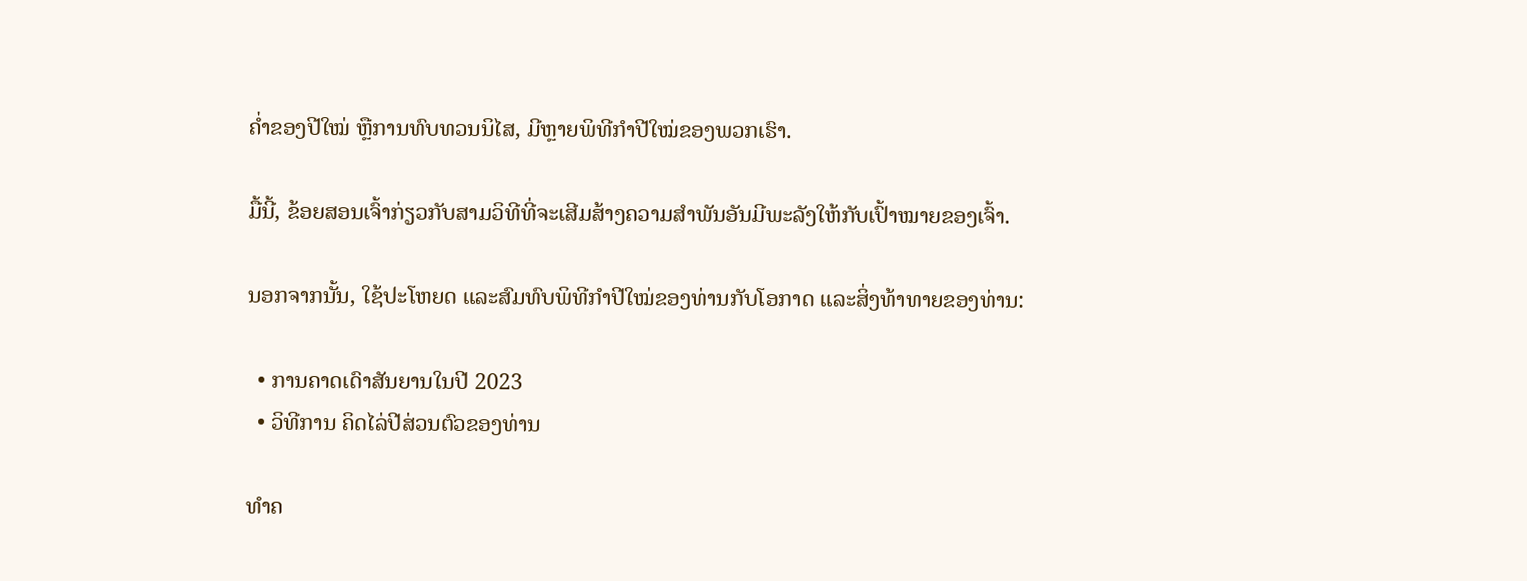ຄ່ຳຂອງປີໃໝ່ ຫຼືການທົບທວນນິໄສ, ມີຫຼາຍພິທີກຳປີໃໝ່ຂອງພວກເຮົາ.

ມື້ນີ້, ຂ້ອຍສອນເຈົ້າກ່ຽວກັບສາມວິທີທີ່ຈະເສີມສ້າງຄວາມສຳພັນອັນມີພະລັງໃຫ້ກັບເປົ້າໝາຍຂອງເຈົ້າ.

ນອກຈາກນັ້ນ, ໃຊ້ປະໂຫຍດ ແລະສົມທົບພິທີກຳປີໃໝ່ຂອງທ່ານກັບໂອກາດ ແລະສິ່ງທ້າທາຍຂອງທ່ານ:

  • ການຄາດເດົາສັນຍານໃນປີ 2023
  • ວິທີການ ຄິດໄລ່ປີສ່ວນຕົວຂອງທ່ານ

ທໍາຄ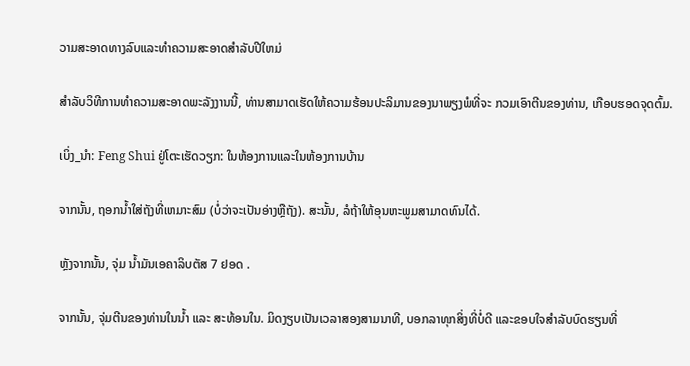ວາມສະອາດທາງລົບແລະທໍາຄວາມສະອາດສໍາລັບປີໃຫມ່

ສໍາລັບວິທີການທໍາຄວາມສະອາດພະລັງງານນີ້, ທ່ານສາມາດເຮັດໃຫ້ຄວາມຮ້ອນປະລິມານຂອງນາພຽງພໍທີ່ຈະ ກວມເອົາຕີນຂອງທ່ານ, ເກືອບຮອດຈຸດຕົ້ມ.

ເບິ່ງ_ນຳ: Feng Shui ຢູ່ໂຕະເຮັດວຽກ: ໃນຫ້ອງການແລະໃນຫ້ອງການບ້ານ

ຈາກນັ້ນ, ຖອກນ້ຳໃສ່ຖັງທີ່ເຫມາະສົມ (ບໍ່ວ່າຈະເປັນອ່າງຫຼືຖັງ). ສະນັ້ນ, ລໍຖ້າໃຫ້ອຸນຫະພູມສາມາດທົນໄດ້.

ຫຼັງຈາກນັ້ນ, ຈຸ່ມ ນ້ຳມັນເອຄາລິບຕັສ 7 ຢອດ .

ຈາກນັ້ນ, ຈຸ່ມຕີນຂອງທ່ານໃນນໍ້າ ແລະ ສະທ້ອນໃນ. ມິດງຽບເປັນເວລາສອງສາມນາທີ, ບອກລາທຸກສິ່ງທີ່ບໍ່ດີ ແລະຂອບໃຈສຳລັບບົດຮຽນທີ່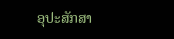ອຸປະສັກສາ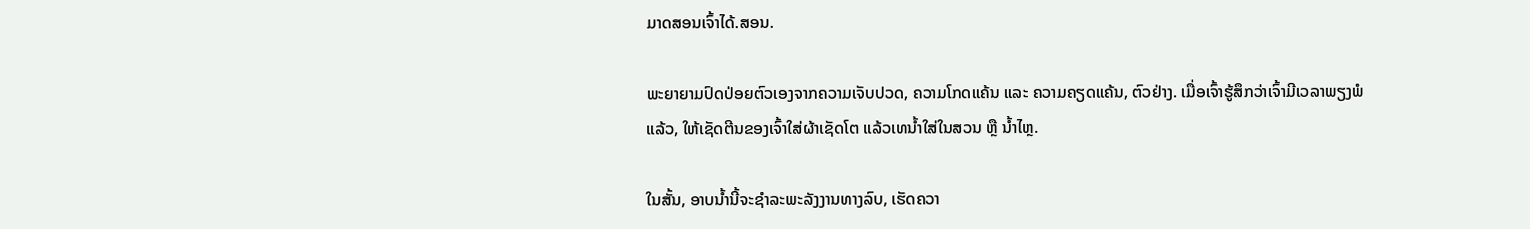ມາດສອນເຈົ້າໄດ້.ສອນ.

ພະຍາຍາມປົດປ່ອຍຕົວເອງຈາກຄວາມເຈັບປວດ, ຄວາມໂກດແຄ້ນ ແລະ ຄວາມຄຽດແຄ້ນ, ຕົວຢ່າງ. ເມື່ອເຈົ້າຮູ້ສຶກວ່າເຈົ້າມີເວລາພຽງພໍແລ້ວ, ໃຫ້ເຊັດຕີນຂອງເຈົ້າໃສ່ຜ້າເຊັດໂຕ ແລ້ວເທນໍ້າໃສ່ໃນສວນ ຫຼື ນໍ້າໄຫຼ.

ໃນສັ້ນ, ອາບນໍ້ານີ້ຈະຊໍາລະພະລັງງານທາງລົບ, ເຮັດຄວາ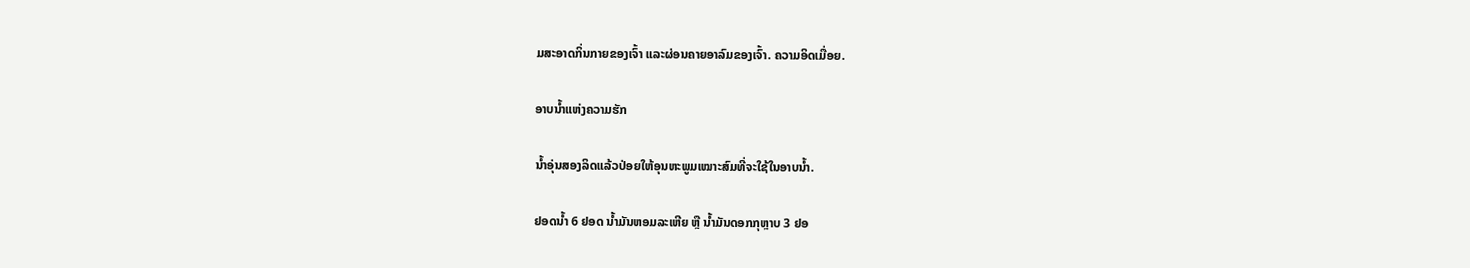ມສະອາດກິ່ນກາຍຂອງເຈົ້າ ແລະຜ່ອນຄາຍອາລົມຂອງເຈົ້າ. ຄວາມອິດເມື່ອຍ.

ອາບນ້ຳແຫ່ງຄວາມຮັກ

ນ້ຳອຸ່ນສອງລິດແລ້ວປ່ອຍໃຫ້ອຸນຫະພູມເໝາະສົມທີ່ຈະໃຊ້ໃນອາບນ້ຳ.

ຢອດນ້ຳ 6 ຢອດ ນ້ຳມັນຫອມລະເຫີຍ ຫຼື ນ້ຳມັນດອກກຸຫຼາບ 3 ຢອ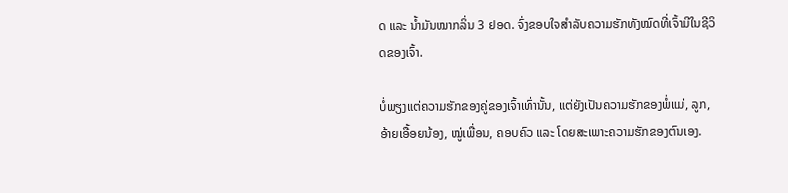ດ ແລະ ນ້ຳມັນໝາກລິ່ນ 3 ຢອດ. ຈົ່ງຂອບໃຈສຳລັບຄວາມຮັກທັງໝົດທີ່ເຈົ້າມີໃນຊີວິດຂອງເຈົ້າ.

ບໍ່ພຽງແຕ່ຄວາມຮັກຂອງຄູ່ຂອງເຈົ້າເທົ່ານັ້ນ, ແຕ່ຍັງເປັນຄວາມຮັກຂອງພໍ່ແມ່, ລູກ, ອ້າຍເອື້ອຍນ້ອງ, ໝູ່ເພື່ອນ, ຄອບຄົວ ແລະ ໂດຍສະເພາະຄວາມຮັກຂອງຕົນເອງ.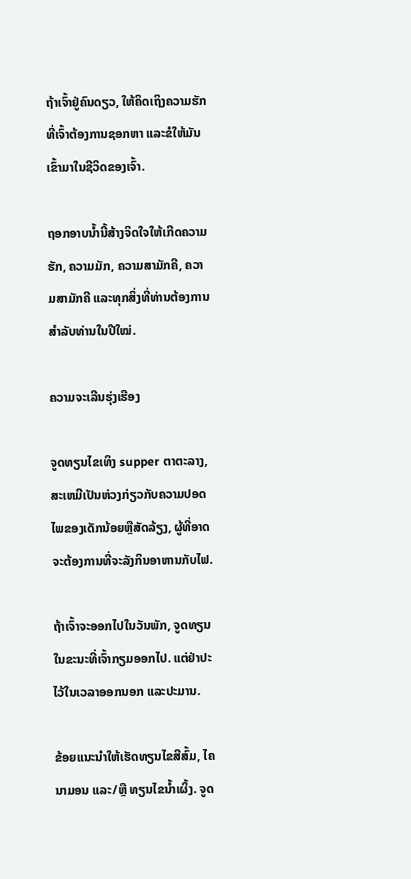ຖ້າເຈົ້າຢູ່ຄົນດຽວ, ໃຫ້ຄິດເຖິງຄວາມຮັກທີ່ເຈົ້າຕ້ອງການຊອກຫາ ແລະຂໍໃຫ້ມັນເຂົ້າມາໃນຊີວິດຂອງເຈົ້າ.

ຖອກອາບນ້ຳນີ້ສ້າງຈິດໃຈໃຫ້ເກີດຄວາມຮັກ, ຄວາມມັກ, ຄວາມສາມັກຄີ, ຄວາມສາມັກຄີ ແລະທຸກສິ່ງທີ່ທ່ານຕ້ອງການສຳລັບທ່ານໃນປີໃໝ່.

ຄວາມຈະເລີນຮຸ່ງເຮືອງ

ຈູດທຽນໄຂເທິງ supper ຕາຕະລາງ, ສະເຫມີເປັນຫ່ວງກ່ຽວກັບຄວາມປອດໄພຂອງເດັກນ້ອຍຫຼືສັດລ້ຽງ, ຜູ້ທີ່ອາດຈະຕ້ອງການທີ່ຈະລັງກິນອາຫານກັບໄຟ.

ຖ້າເຈົ້າຈະອອກໄປໃນວັນພັກ, ຈູດທຽນໃນຂະນະທີ່ເຈົ້າກຽມອອກໄປ. ແຕ່ຢ່າປະໄວ້ໃນເວລາອອກນອກ ແລະປະມານ.

ຂ້ອຍແນະນຳໃຫ້ເຮັດທຽນໄຂສີສົ້ມ, ໄຄນາມອນ ແລະ/ຫຼື ທຽນໄຂນໍ້າເຜິ້ງ. ຈູດ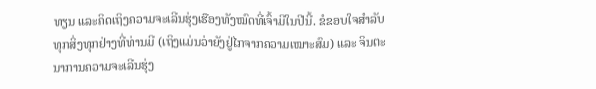ທຽນ ແລະຄິດເຖິງຄວາມຈະເລີນຮຸ່ງເຮືອງທັງໝົດທີ່ເຈົ້າມີໃນປີນີ້. ຂໍຂອບໃຈສໍາລັບທຸກສິ່ງທຸກຢ່າງທີ່ທ່ານມີ (ເຖິງແມ່ນວ່າຍັງຢູ່ໄກຈາກຄວາມເໝາະສົມ) ແລະ ຈິນຕະນາການຄວາມຈະເລີນຮຸ່ງ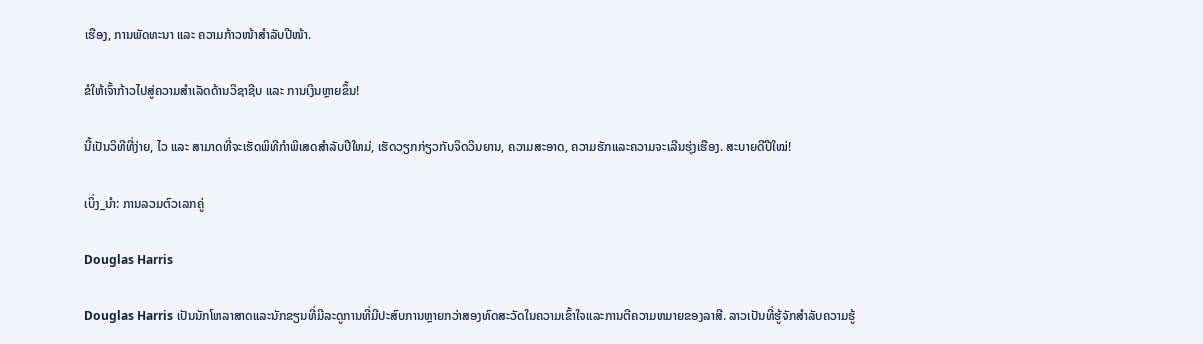ເຮືອງ, ການພັດທະນາ ແລະ ຄວາມກ້າວໜ້າສຳລັບປີໜ້າ.

ຂໍໃຫ້ເຈົ້າກ້າວໄປສູ່ຄວາມສຳເລັດດ້ານວິຊາຊີບ ແລະ ການເງິນຫຼາຍຂຶ້ນ!

ນີ້ເປັນວິທີທີ່ງ່າຍ, ໄວ ແລະ ສາມາດທີ່ຈະເຮັດພິທີກໍາພິເສດສໍາລັບປີໃຫມ່, ເຮັດວຽກກ່ຽວກັບຈິດວິນຍານ, ຄວາມສະອາດ, ຄວາມຮັກແລະຄວາມຈະເລີນຮຸ່ງເຮືອງ. ສະບາຍດີປີໃໝ່!

ເບິ່ງ_ນຳ: ການລວມຕົວເລກຄູ່

Douglas Harris

Douglas Harris ເປັນນັກໂຫລາສາດແລະນັກຂຽນທີ່ມີລະດູການທີ່ມີປະສົບການຫຼາຍກວ່າສອງທົດສະວັດໃນຄວາມເຂົ້າໃຈແລະການຕີຄວາມຫມາຍຂອງລາສີ. ລາວເປັນທີ່ຮູ້ຈັກສໍາລັບຄວາມຮູ້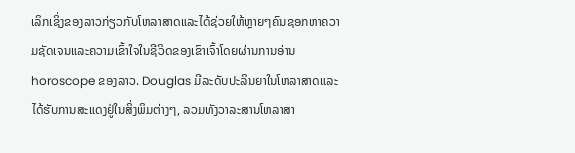ເລິກເຊິ່ງຂອງລາວກ່ຽວກັບໂຫລາສາດແລະໄດ້ຊ່ວຍໃຫ້ຫຼາຍໆຄົນຊອກຫາຄວາມຊັດເຈນແລະຄວາມເຂົ້າໃຈໃນຊີວິດຂອງເຂົາເຈົ້າໂດຍຜ່ານການອ່ານ horoscope ຂອງລາວ. Douglas ມີລະດັບປະລິນຍາໃນໂຫລາສາດແລະໄດ້ຮັບການສະແດງຢູ່ໃນສິ່ງພິມຕ່າງໆ, ລວມທັງວາລະສານໂຫລາສາ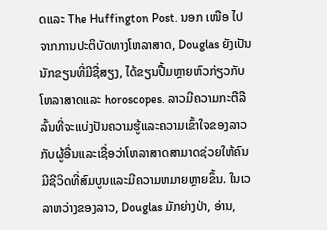ດແລະ The Huffington Post. ນອກ ເໜືອ ໄປຈາກການປະຕິບັດທາງໂຫລາສາດ, Douglas ຍັງເປັນນັກຂຽນທີ່ມີຊື່ສຽງ, ໄດ້ຂຽນປື້ມຫຼາຍຫົວກ່ຽວກັບໂຫລາສາດແລະ horoscopes. ລາວມີຄວາມກະຕືລືລົ້ນທີ່ຈະແບ່ງປັນຄວາມຮູ້ແລະຄວາມເຂົ້າໃຈຂອງລາວກັບຜູ້ອື່ນແລະເຊື່ອວ່າໂຫລາສາດສາມາດຊ່ວຍໃຫ້ຄົນມີຊີວິດທີ່ສົມບູນແລະມີຄວາມຫມາຍຫຼາຍຂຶ້ນ. ໃນເວລາຫວ່າງຂອງລາວ, Douglas ມັກຍ່າງປ່າ, ອ່ານ,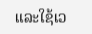ແລະໃຊ້ເວ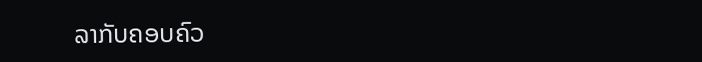ລາກັບຄອບຄົວ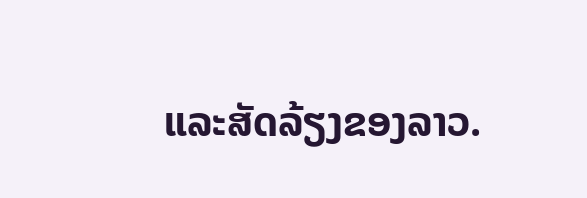ແລະສັດລ້ຽງຂອງລາວ.